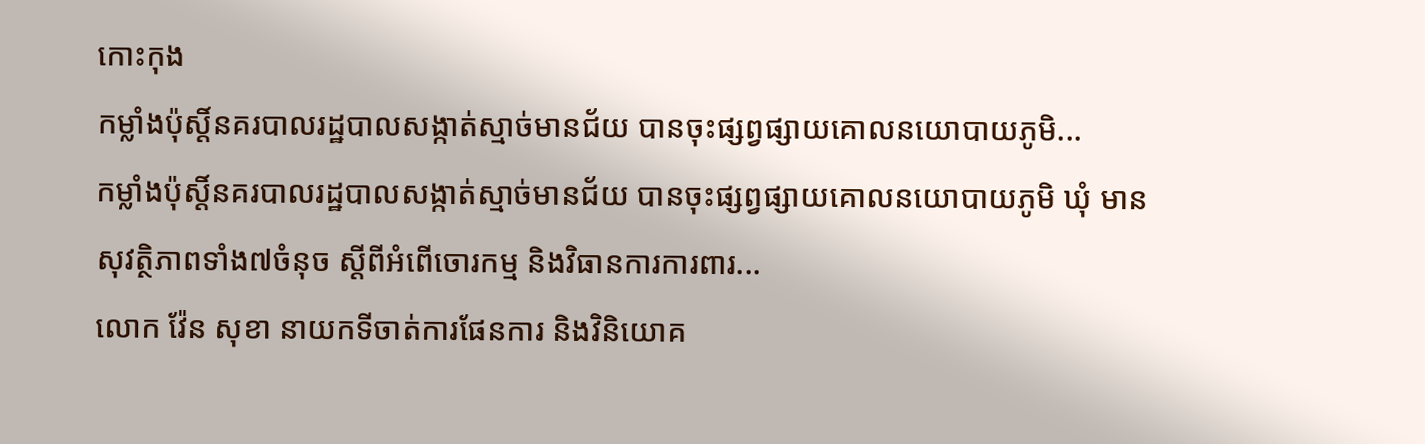កោះកុង
កម្លាំងប៉ុស្តិ៍នគរបាលរដ្ឋបាលសង្កាត់ស្មាច់មានជ័យ បានចុះផ្សព្វផ្សាយគោលនយោបាយភូមិ...
កម្លាំងប៉ុស្តិ៍នគរបាលរដ្ឋបាលសង្កាត់ស្មាច់មានជ័យ បានចុះផ្សព្វផ្សាយគោលនយោបាយភូមិ ឃុំ មានសុវត្ថិភាពទាំង៧ចំនុច ស្ដីពីអំពើចោរកម្ម និងវិធានការការពារ...
លោក វ៉ែន សុខា នាយកទីចាត់ការផែនការ និងវិនិយោគ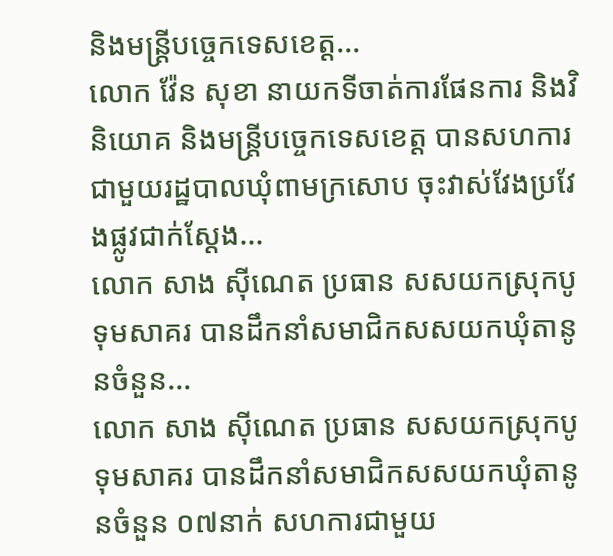និងមន្រ្តីបច្ចេកទេសខេត្ត...
លោក វ៉ែន សុខា នាយកទីចាត់ការផែនការ និងវិនិយោគ និងមន្រ្តីបច្ចេកទេសខេត្ត បានសហការជាមួយរដ្ឋបាលឃុំពាមក្រសោប ចុះវាស់វែងប្រវែងផ្លូវជាក់ស្តែង...
លោក សាង ស៊ីណេត ប្រធាន សសយកស្រុកបូទុមសាគរ បានដឹកនាំសមាជិកសសយកឃុំតានូនចំនួន...
លោក សាង ស៊ីណេត ប្រធាន សសយកស្រុកបូទុមសាគរ បានដឹកនាំសមាជិកសសយកឃុំតានូនចំនួន ០៧នាក់ សហការជាមួយ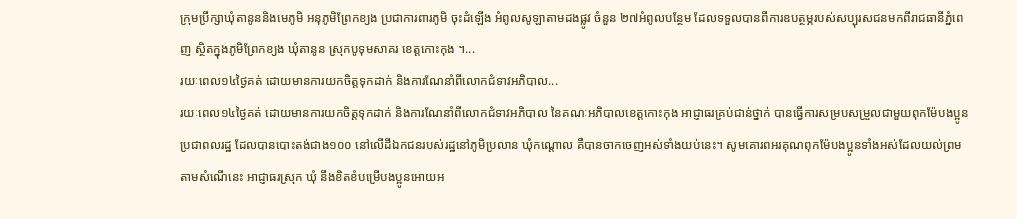ក្រុមប្រឹក្សាឃុំតានូននិងមេភូមិ អនុភូមិព្រែកខ្យង ប្រជាការពារភូមិ ចុះដំឡើង អំពូលសូឡាតាមដងផ្លូវ ចំនួន ២៧អំពូលបន្ថែម ដែលទទួលបានពីការឧបត្ថម្ភរបស់សប្បុរសជនមកពីរាជធានីភ្នំពេញ ស្ថិតក្នុងភូមិព្រែកខ្យង ឃុំតានូន ស្រុកបូទុមសាគរ ខេត្តកោះកុង ។...
រយៈពេល១៤ថ្ងៃគត់ ដោយមានការយកចិត្តទុកដាក់ និងការណែនាំពីលោកជំទាវអភិបាល...
រយៈពេល១៤ថ្ងៃគត់ ដោយមានការយកចិត្តទុកដាក់ និងការណែនាំពីលោកជំទាវអភិបាល នៃគណៈអភិបាលខេត្តកោះកុង អាជ្ញាធរគ្រប់ជាន់ថ្នាក់ បានធ្វើការសម្របសម្រួលជាមួយពុកម៉ែបងប្អូនប្រជាពលរដ្ឋ ដែលបានបោះតង់ជាង១០០ នៅលើដីឯកជនរបស់រដ្ឋនៅភូមិប្រលាន ឃុំកណ្តោល គឺបានចាកចេញអស់ទាំងយប់នេះ។ សូមគោរពអរគុណពុកម៉ែបងប្អូនទាំងអស់ដែលយល់ព្រមតាមសំណើនេះ អាជ្ញាធរស្រុក ឃុំ នឹងខិតខំបម្រើបងប្អូនអោយអ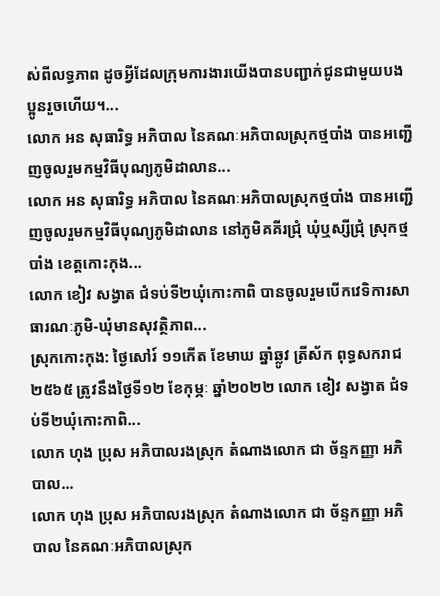ស់ពីលទ្ធភាព ដូចអ្វីដែលក្រុមការងារយើងបានបញ្ជាក់ជូនជាមួយបងប្អូនរួចហើយ។...
លោក អន សុធារិទ្ធ អភិបាល នៃគណៈអភិបាលស្រុកថ្មបាំង បានអញ្ជើញចូលរួមកម្មវិធីបុណ្យភូមិដាលាន...
លោក អន សុធារិទ្ធ អភិបាល នៃគណៈអភិបាលស្រុកថ្មបាំង បានអញ្ជើញចូលរួមកម្មវិធីបុណ្យភូមិដាលាន នៅភូមិគគីរជ្រុំ ឃុំឬស្សីជ្រុំ ស្រុកថ្មបាំង ខេត្តកោះកុង...
លោក ខៀវ សង្វាត ជំទប់ទី២ឃុំកោះកាពិ បានចូលរួមបើកវេទិការសាធារណៈភូមិ-ឃុំមានសុវត្ថិភាព...
ស្រុកកោះកុង: ថ្ងៃសៅរ៍ ១១កើត ខែមាឃ ឆ្នាំឆ្លូវ ត្រីស័ក ពុទ្ធសករាជ ២៥៦៥ ត្រូវនឹងថ្ងៃទី១២ ខែកុម្ភៈ ឆ្នាំ២០២២ លោក ខៀវ សង្វាត ជំទប់ទី២ឃុំកោះកាពិ...
លោក ហុង ប្រុស អភិបាលរងស្រុក តំណាងលោក ជា ច័ន្ទកញ្ញា អភិបាល...
លោក ហុង ប្រុស អភិបាលរងស្រុក តំណាងលោក ជា ច័ន្ទកញ្ញា អភិបាល នៃគណៈអភិបាលស្រុក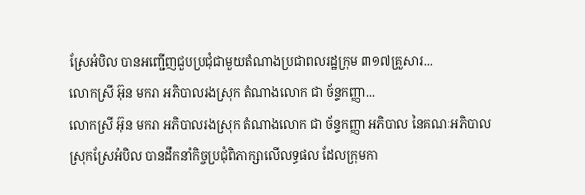ស្រែអំបិល បានអញ្ជើញជួបប្រជុំជាមួយតំណាងប្រជាពលរដ្ឋក្រុម ៣១៧គ្រួសារ...
លោកស្រី អ៊ុន មករា អភិបាលរងស្រុក តំណាងលោក ជា ច័ន្ទកញ្ញា...
លោកស្រី អ៊ុន មករា អភិបាលរងស្រុក តំណាងលោក ជា ច័ន្ទកញ្ញា អភិបាល នៃគណៈអភិបាលស្រុកស្រែអំបិល បានដឹកនាំកិច្ចប្រជុំពិភាក្សាលើលទ្ធផល ដែលក្រុមកា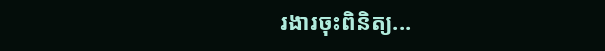រងារចុះពិនិត្យ...